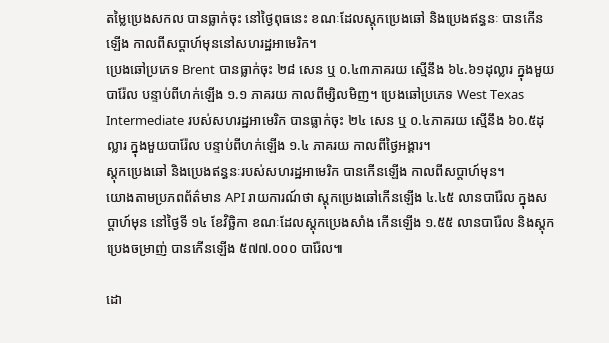តម្លៃប្រេងសកល បានធ្លាក់ចុះ នៅថ្ងៃពុធនេះ ខណៈដែលស្តុកប្រេងឆៅ និងប្រេងឥន្ធនៈ បានកើនឡើង កាលពីសប្តាហ៍មុននៅសហរដ្ឋអាមេរិក។
ប្រេងឆៅប្រភេទ Brent បានធ្លាក់ចុះ ២៨ សេន ឬ ០.៤៣ភាគរយ ស្មើនឹង ៦៤.៦១ដុល្លារ ក្នុងមួយបារ៉ែល បន្ទាប់ពីហក់ឡើង ១.១ ភាគរយ កាលពីម្សិលមិញ។ ប្រេងឆៅប្រភេទ West Texas Intermediate របស់សហរដ្ឋអាមេរិក បានធ្លាក់ចុះ ២៤ សេន ឬ ០.៤ភាគរយ ស្មើនឹង ៦០.៥ដុល្លារ ក្នុងមួយបារ៉ែល បន្ទាប់ពីហក់ឡើង ១.៤ ភាគរយ កាលពីថ្ងៃអង្គារ។
ស្តុកប្រេងឆៅ និងប្រេងឥន្ធនៈរបស់សហរដ្ឋអាមេរិក បានកើនឡើង កាលពីសប្តាហ៍មុន។
យោងតាមប្រភពព័ត៌មាន API រាយការណ៍ថា ស្តុកប្រេងឆៅកើនឡើង ៤.៤៥ លានបារ៉ែល ក្នុងសប្តាហ៍មុន នៅថ្ងៃទី ១៤ ខែវិច្ឆិកា ខណៈដែលស្តុកប្រេងសាំង កើនឡើង ១.៥៥ លានបារ៉ែល និងស្តុកប្រេងចម្រាញ់ បានកើនឡើង ៥៧៧.០០០ បារ៉ែល៕

ដោ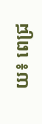យ៖ ពេជ្រ